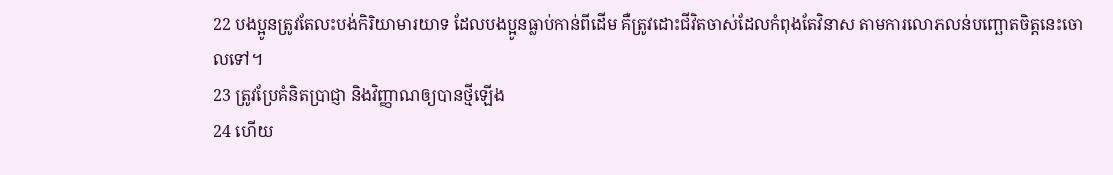22 បងប្អូនត្រូវតែលះបង់កិរិយាមារយាទ ដែលបងប្អូនធ្លាប់កាន់ពីដើម គឺត្រូវដោះជីវិតចាស់ដែលកំពុងតែវិនាស តាមការលោភលន់បញ្ឆោតចិត្តនេះចោលទៅ។
23 ត្រូវប្រែគំនិតប្រាជ្ញា និងវិញ្ញាណឲ្យបានថ្មីឡើង
24 ហើយ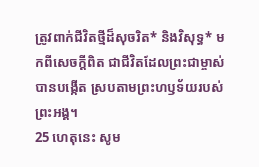ត្រូវពាក់ជីវិតថ្មីដ៏សុចរិត* និងវិសុទ្ធ* មកពីសេចក្ដីពិត ជាជីវិតដែលព្រះជាម្ចាស់បានបង្កើត ស្របតាមព្រះហឫទ័យរបស់ព្រះអង្គ។
25 ហេតុនេះ សូម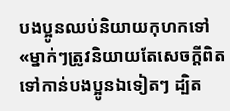បងប្អូនឈប់និយាយកុហកទៅ «ម្នាក់ៗត្រូវនិយាយតែសេចក្ដីពិតទៅកាន់បងប្អូនឯទៀតៗ ដ្បិត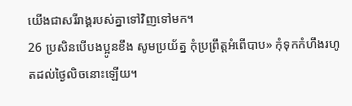យើងជាសរីរាង្គរបស់គ្នាទៅវិញទៅមក។
26 ប្រសិនបើបងប្អូនខឹង សូមប្រយ័ត្ន កុំប្រព្រឹត្តអំពើបាប» កុំទុកកំហឹងរហូតដល់ថ្ងៃលិចនោះឡើយ។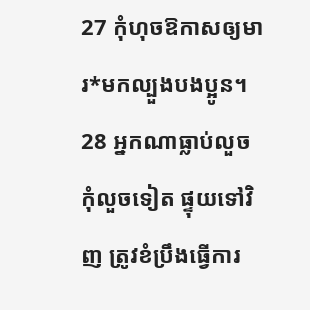27 កុំហុចឱកាសឲ្យមារ*មកល្បួងបងប្អូន។
28 អ្នកណាធ្លាប់លួច កុំលួចទៀត ផ្ទុយទៅវិញ ត្រូវខំប្រឹងធ្វើការ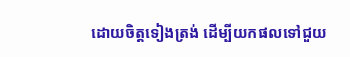ដោយចិត្តទៀងត្រង់ ដើម្បីយកផលទៅជួយ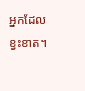អ្នកដែលខ្វះខាត។